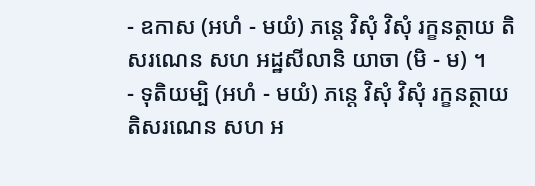- ឧកាស (អហំ - មយំ) ភន្តេ វិសុំ វិសុំ រក្ខនត្ថាយ តិសរណេន សហ អដ្ឋសីលានិ យាចា (មិ - ម) ។
- ទុតិយម្បិ (អហំ - មយំ) ភន្តេ វិសុំ វិសុំ រក្ខនត្ថាយ តិសរណេន សហ អ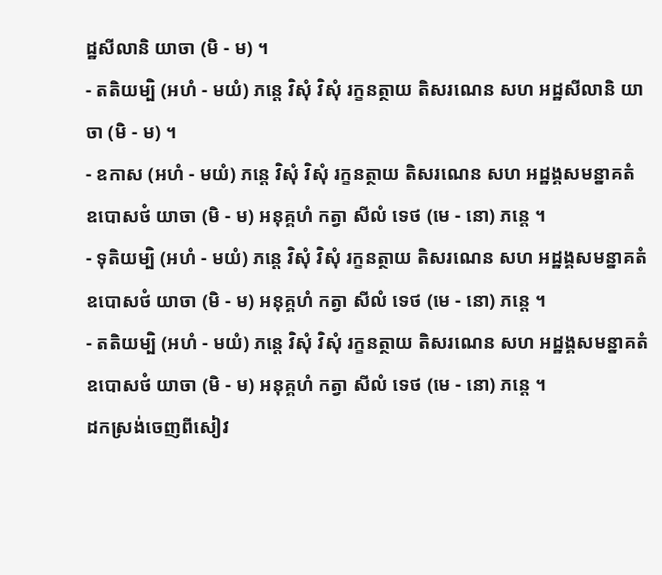ដ្ឋសីលានិ យាចា (មិ - ម) ។
- តតិយម្បិ (អហំ - មយំ) ភន្តេ វិសុំ វិសុំ រក្ខនត្ថាយ តិសរណេន សហ អដ្ឋសីលានិ យាចា (មិ - ម) ។
- ឧកាស (អហំ - មយំ) ភន្តេ វិសុំ វិសុំ រក្ខនត្ថាយ តិសរណេន សហ អដ្ឋង្គសមន្នាគតំ ឧបោសថំ យាចា (មិ - ម) អនុគ្គហំ កត្វា សីលំ ទេថ (មេ - នោ) ភន្តេ ។
- ទុតិយម្បិ (អហំ - មយំ) ភន្តេ វិសុំ វិសុំ រក្ខនត្ថាយ តិសរណេន សហ អដ្ឋង្គសមន្នាគតំ ឧបោសថំ យាចា (មិ - ម) អនុគ្គហំ កត្វា សីលំ ទេថ (មេ - នោ) ភន្តេ ។
- តតិយម្បិ (អហំ - មយំ) ភន្តេ វិសុំ វិសុំ រក្ខនត្ថាយ តិសរណេន សហ អដ្ឋង្គសមន្នាគតំ ឧបោសថំ យាចា (មិ - ម) អនុគ្គហំ កត្វា សីលំ ទេថ (មេ - នោ) ភន្តេ ។
ដកស្រង់ចេញពីសៀវ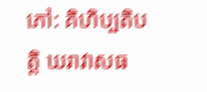ភៅ: គិហិប្បតិបត្តិ ឃរាវាសធ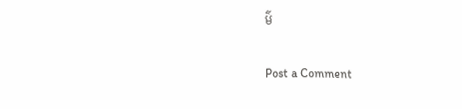ម៌

Post a Comment